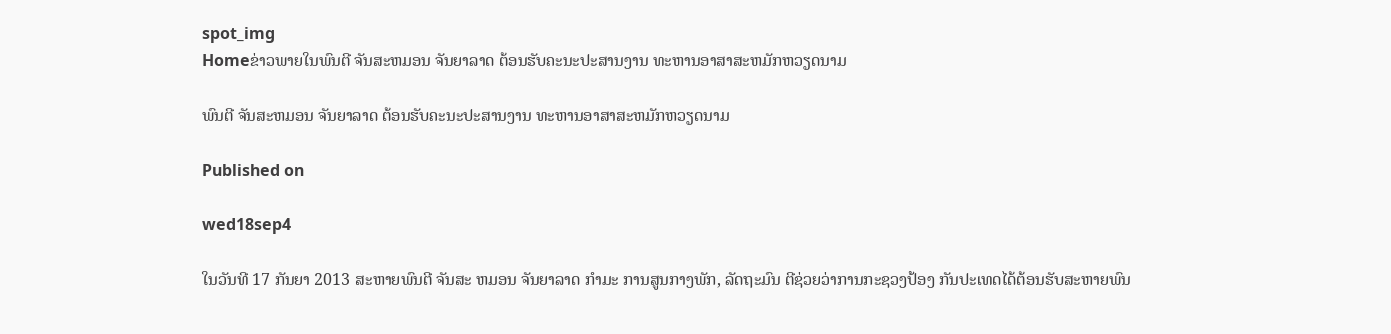spot_img
Homeຂ່າວພາຍໃນພົນຕີ ຈັນສະຫມອນ ຈັນຍາລາດ ຕ້ອນຮັບຄະນະປະສານງານ ທະຫານອາສາສະຫມັກຫວຽດນາມ

ພົນຕີ ຈັນສະຫມອນ ຈັນຍາລາດ ຕ້ອນຮັບຄະນະປະສານງານ ທະຫານອາສາສະຫມັກຫວຽດນາມ

Published on

wed18sep4

ໃນວັນທີ 17 ກັນຍາ 2013 ສະຫາຍພົນຕີ ຈັນສະ ຫມອນ ຈັນຍາລາດ ກຳມະ ການສູນກາງພັກ, ລັດຖະມົນ ຕີຊ່ວຍວ່າການກະຊວງປ້ອງ ກັນປະເທດໄດ້ຕ້ອນຮັບສະຫາຍພົນ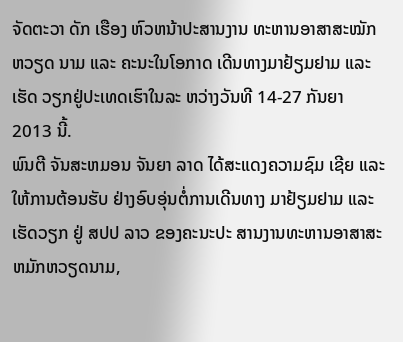ຈັດຕະວາ ດັກ ເຮືອງ ຫົວຫນ້າປະສານງານ ທະຫານອາສາສະໝັກຫວຽດ ນາມ ແລະ ຄະນະໃນໂອກາດ ເດີນທາງມາຢ້ຽມຢາມ ແລະ ເຮັດ ວຽກຢູ່ປະເທດເຮົາໃນລະ ຫວ່າງວັນທີ 14-27 ກັນຍາ 2013 ນີ້.
ພົນຕີ ຈັນສະຫມອນ ຈັນຍາ ລາດ ໄດ້ສະແດງຄວາມຊົມ ເຊີຍ ແລະ ໃຫ້ການຕ້ອນຮັບ ຢ່າງອົບອຸ່ນຕໍ່ການເດີນທາງ ມາຢ້ຽມຢາມ ແລະ ເຮັດວຽກ ຢູ່ ສປປ ລາວ ຂອງຄະນະປະ ສານງານທະຫານອາສາສະ ຫມັກຫວຽດນາມ,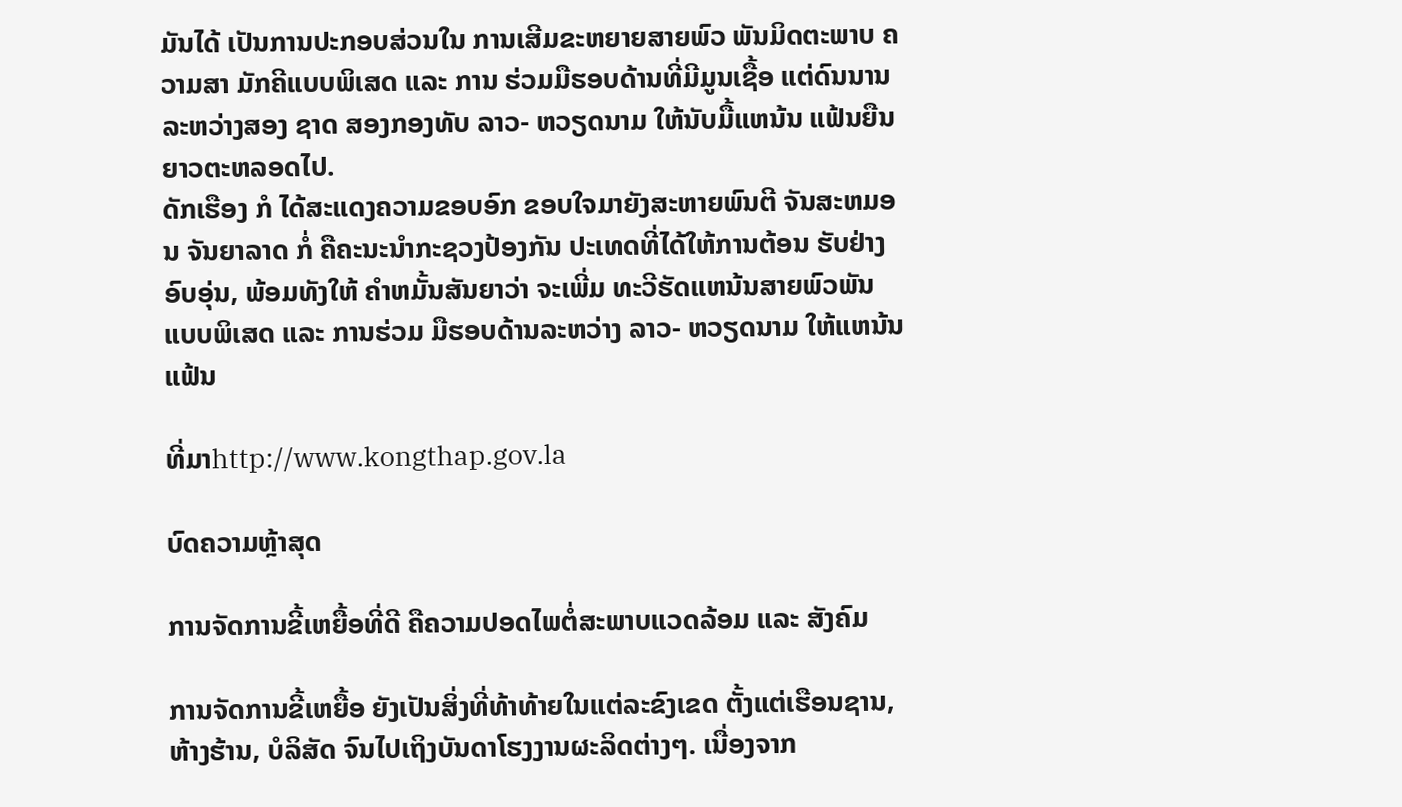ມັນໄດ້ ເປັນການປະກອບສ່ວນໃນ ການເສີມຂະຫຍາຍສາຍພົວ ພັນມິດຕະພາບ ຄວາມສາ ມັກຄີແບບພິເສດ ແລະ ການ ຮ່ວມມືຮອບດ້ານທີ່ມີມູນເຊື້ອ ແຕ່ດົນນານລະຫວ່າງສອງ ຊາດ ສອງກອງທັບ ລາວ- ຫວຽດນາມ ໃຫ້ນັບມື້ແຫນ້ນ ແຟ້ນຍືນຍາວຕະຫລອດໄປ.
ດັກເຮືອງ ກໍ ໄດ້ສະແດງຄວາມຂອບອົກ ຂອບໃຈມາຍັງສະຫາຍພົນຕີ ຈັນສະຫມອນ ຈັນຍາລາດ ກໍ່ ຄືຄະນະນຳກະຊວງປ້ອງກັນ ປະເທດທີ່ໄດ້ໃຫ້ການຕ້ອນ ຮັບຢ່າງອົບອຸ່ນ, ພ້ອມທັງໃຫ້ ຄຳຫມັ້ນສັນຍາວ່າ ຈະເພີ່ມ ທະວີຮັດແຫນ້ນສາຍພົວພັນ ແບບພິເສດ ແລະ ການຮ່ວມ ມືຮອບດ້ານລະຫວ່າງ ລາວ- ຫວຽດນາມ ໃຫ້ແຫນ້ນແຟ້ນ

ທີ່ມາhttp://www.kongthap.gov.la

ບົດຄວາມຫຼ້າສຸດ

ການຈັດການຂີ້ເຫຍື້ອທີ່ດີ ຄືຄວາມປອດໄພຕໍ່ສະພາບແວດລ້ອມ ແລະ ສັງຄົມ

ການຈັດການຂີ້ເຫຍື້ອ ຍັງເປັນສິ່ງທີ່ທ້າທ້າຍໃນແຕ່ລະຂົງເຂດ ຕັ້ງແຕ່ເຮືອນຊານ, ຫ້າງຮ້ານ, ບໍລິສັດ ຈົນໄປເຖິງບັນດາໂຮງງານຜະລິດຕ່າງໆ. ເນື່ອງຈາກ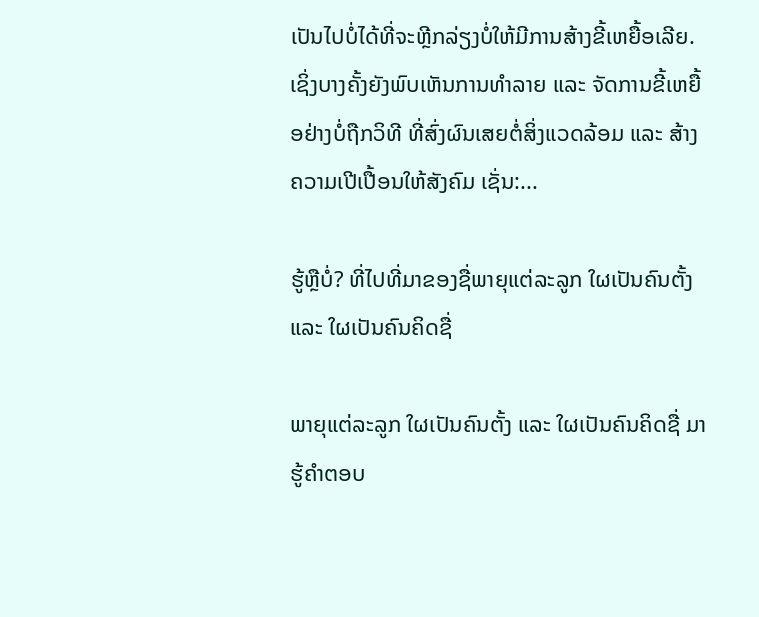ເປັນໄປບໍ່ໄດ້ທີ່ຈະຫຼີກລ່ຽງບໍ່ໃຫ້ມີການສ້າງຂີ້ເຫຍື້ອເລີຍ. ເຊິ່ງບາງຄັ້ງຍັງພົບເຫັນການທຳລາຍ ແລະ ຈັດການຂີ້ເຫຍື້ອຢ່າງບໍ່ຖືກວິທີ ທີ່ສົ່ງຜົນເສຍຕໍ່ສິ່ງແວດລ້ອມ ແລະ ສ້າງຄວາມເປີເປື້ອນໃຫ້ສັງຄົມ ເຊັ່ນ:...

ຮູ້ຫຼືບໍ່? ທີ່ໄປທີ່ມາຂອງຊື່ພາຍຸແຕ່ລະລູກ ໃຜເປັນຄົນຕັ້ງ ແລະ ໃຜເປັນຄົນຄິດຊື່

ພາຍຸແຕ່ລະລູກ ໃຜເປັນຄົນຕັ້ງ ແລະ ໃຜເປັນຄົນຄິດຊື່ ມາຮູ້ຄຳຕອບ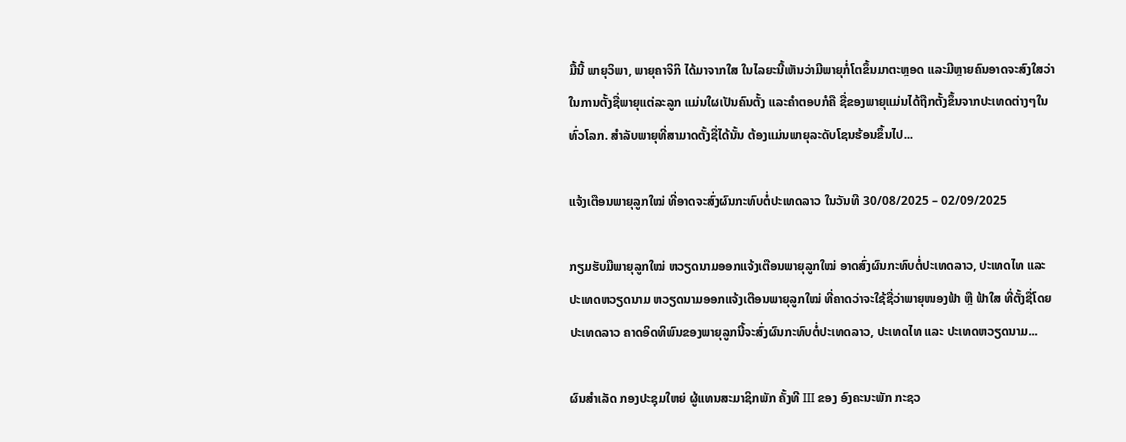ມື້ນີ້ ພາຍຸວິພາ, ພາຍຸຄາຈິກິ ໄດ້ມາຈາກໃສ ໃນໄລຍະນີ້ເຫັນວ່າມີພາຍຸກໍ່ໂຕຂຶ້ນມາຕະຫຼອດ ແລະມີຫຼາຍຄົນອາດຈະສົງໃສວ່າ ໃນການຕັ້ງຊື່ພາຍຸແຕ່ລະລູກ ແມ່ນໃຜເປັນຄົນຕັ້ງ ແລະຄໍາຕອບກໍຄື ຊື່ຂອງພາຍຸແມ່ນໄດ້ຖືກຕັ້ງຂຶ້ນຈາກປະເທດຕ່າງໆໃນທົ່ວໂລກ. ສຳລັບພາຍຸທີ່ສາມາດຕັ້ງຊື່ໄດ້ນັ້ນ ຕ້ອງແມ່ນພາຍຸລະດັບໂຊນຮ້ອນຂຶ້ນໄປ...

ແຈ້ງເຕືອນພາຍຸລູກໃໝ່ ທີ່ອາດຈະສົ່ງຜົນກະທົບຕໍ່ປະເທດລາວ ໃນວັນທີ 30/08/2025 – 02/09/2025

ກຽມຮັບມືພາຍຸລູກໃໝ່ ຫວຽດນາມອອກແຈ້ງເຕືອນພາຍຸລູກໃໝ່ ອາດສົ່ງຜົນກະທົບຕໍ່ປະເທດລາວ, ປະເທດໄທ ແລະ ປະເທດຫວຽດນາມ ຫວຽດນາມອອກແຈ້ງເຕືອນພາຍຸລູກໃໝ່ ທີ່ຄາດວ່າຈະໃຊ້ຊື່ວ່າພາຍຸໜອງຟ້າ ຫຼື ຟ້າໃສ ທີ່ຕັ້ງຊື່ໂດຍປະເທດລາວ ຄາດອິດທິພົນຂອງພາຍຸລູກນີ້ຈະສົ່ງຜົນກະທົບຕໍ່ປະເທດລາວ, ປະເທດໄທ ແລະ ປະເທດຫວຽດນາມ...

ຜົນສໍາເລັດ ກອງປະຊຸມໃຫຍ່ ຜູ້ແທນສະມາຊິກພັກ ຄັ້ງທີ III ຂອງ ອົງຄະນະພັກ ກະຊວ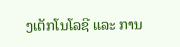ງເຕັກໂນໂລຊີ ແລະ ການ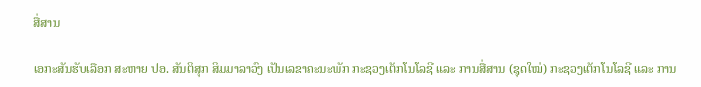ສື່ສານ

ເອກະສັນຮັບເລືອກ ສະຫາຍ ປອ. ສັນຕິສຸກ ສິມມາລາວົງ ເປັນເລຂາຄະນະພັກ ກະຊວງເຕັກໂນໂລຊີ ແລະ ການສື່ສານ (ຊຸດໃໝ່) ກະຊວງເຕັກໂນໂລຊີ ແລະ ການ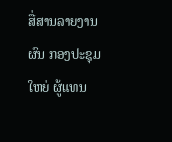ສື່ສານລາຍງານຜົນ ກອງປະຊຸມໃຫຍ່ ຜູ້ແທນ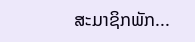ສະມາຊິກພັກ...